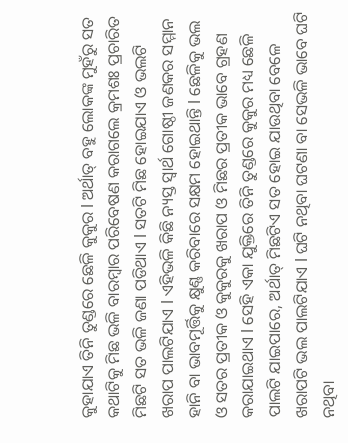କୁହାଯାଏ ତିନି ତୁଣ୍ଡରେ ଛେଳି କୁକୁର l ଅର୍ଥାତ୍ ବହୁ ଲୋକଙ୍କ ମୁହଁରୁ ସତ କଥାଟିକୁ ମିଛ ଭଳି ବାରମ୍ଵାର ପରିବେଷଣ କରାଗଲେ କ୍ରମଶଃ ପ୍ରଚାରିତ ମିଛଟି ସତ ଭଳି ଜଣା ପଡିଥାଏ l ସତଟି ମିଛ ହୋଇଯାଏ ଓ ଭଲଟି ଖରାପ ପାଲଟିଯାଏ l ଏହିଭଳି କିଛି ନ୍ୟସ୍ତ ସ୍ଵାର୍ଥ ଗୋଷ୍ଠୀ ଜଣକର ସମ୍ମାନ ହାନି ବା ଭାବମୂର୍ତ୍ତିକୁ କ୍ଷୁଣ୍ଣ କରିବାରେ ସକ୍ଷମ ହୋଇଥାନ୍ତି l ଛେଳିକୁ ଭଲ ଓ ସତର ପ୍ରତୀକ ଓ କୁକୁରକୁ ଖରାପ ଓ ମିଛର ପ୍ରତୀକ ଭାବେ ଗ୍ରହଣ କରାଯାଇଥାଏ l ସେହି ଏକା ଯୁକ୍ତିରେ ତିନି ତୁଣ୍ଡରେ କୁକୁର ମଧ୍ୟ ଛେଳି ପାଲଟି ଯାଇପାରେ, ଅର୍ଥାତ୍ ମିଛଟିଏ ସତ ହୋଇ ଯାଉଥିବା ବେଳେ ଖରାପଟି ଭଲ ପାଲଟିଯାଏ l ଘଟି ନଥିବା ଘଟଣା ବା ସେଭଳି ଭାବେ ଘଟି ନଥିବା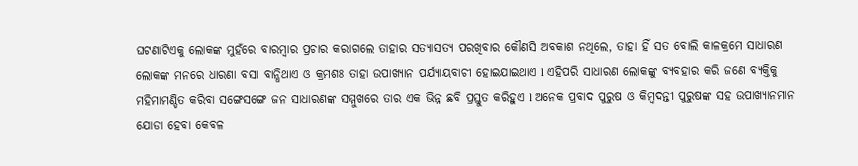ଘଟଣାଟିଏକୁ ଲୋକଙ୍କ ମୁହଁରେ ବାରମ୍ଵାର ପ୍ରଚାର କରାଗଲେ ତାହାର ସତ୍ୟାସତ୍ୟ ପରଖିବାର କୌଣସି ଅବକାଶ ନଥିଲେ, ତାହା ହିଁ ସତ ବୋଲି କାଳକ୍ରମେ ସାଧାରଣ ଲୋକଙ୍କ ମନରେ ଧାରଣା ବସା ବାନ୍ଧିଥାଏ ଓ କ୍ରମଶଃ ତାହା ଉପାଖ୍ୟାନ ପର୍ଯ୍ୟାୟବାଚୀ ହୋଇଯାଇଥାଏ l ଏହିପରି ସାଧାରଣ ଲୋକଙ୍କୁ ବ୍ୟବହାର କରି ଜଣେ ବ୍ୟକ୍ତିକୁ ମହିମାମଣ୍ଡିତ କରିବା ସଙ୍ଗେସଙ୍ଗେ ଜନ ସାଧାରଣଙ୍କ ସମ୍ମୁଖରେ ତାର ଏକ ଭିନ୍ନ ଛବି ପ୍ରସ୍ତୁତ କରିହୁଏ l ଅନେକ ପ୍ରବାଦ ପୁରୁଷ ଓ କିମ୍ଵଦନ୍ତୀ ପୁରୁଷଙ୍କ ସହ ଉପାଖ୍ୟାନମାନ ଯୋଡା ହେବା କେବଳ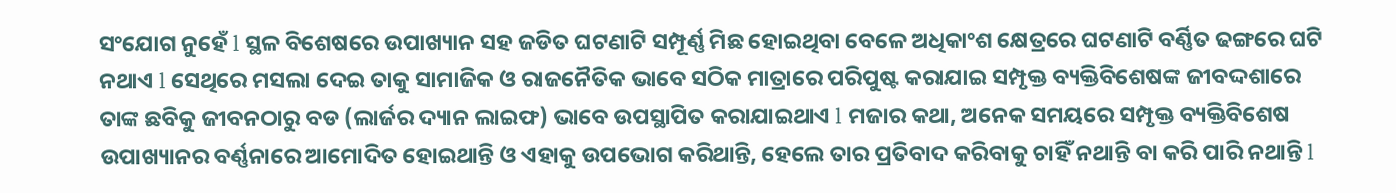ସଂଯୋଗ ନୁହେଁ l ସ୍ଥଳ ବିଶେଷରେ ଉପାଖ୍ୟାନ ସହ ଜଡିତ ଘଟଣାଟି ସମ୍ପୂର୍ଣ୍ଣ ମିଛ ହୋଇଥିବା ବେଳେ ଅଧିକାଂଶ କ୍ଷେତ୍ରରେ ଘଟଣାଟି ବର୍ଣ୍ଣିତ ଢଙ୍ଗରେ ଘଟି ନଥାଏ l ସେଥିରେ ମସଲା ଦେଇ ତାକୁ ସାମାଜିକ ଓ ରାଜନୈତିକ ଭାବେ ସଠିକ ମାତ୍ରାରେ ପରିପୁଷ୍ଟ କରାଯାଇ ସମ୍ପୃକ୍ତ ବ୍ୟକ୍ତିବିଶେଷଙ୍କ ଜୀବଦ୍ଦଶାରେ ତାଙ୍କ ଛବିକୁ ଜୀବନଠାରୁ ବଡ (ଲାର୍ଜର ଦ୍ୟାନ ଲାଇଫ) ଭାବେ ଉପସ୍ଥାପିତ କରାଯାଇଥାଏ l ମଜାର କଥା, ଅନେକ ସମୟରେ ସମ୍ପୃକ୍ତ ବ୍ୟକ୍ତିବିଶେଷ ଉପାଖ୍ୟାନର ବର୍ଣ୍ଣନାରେ ଆମୋଦିତ ହୋଇଥାନ୍ତି ଓ ଏହାକୁ ଉପଭୋଗ କରିଥାନ୍ତି, ହେଲେ ତାର ପ୍ରତିବାଦ କରିବାକୁ ଚାହିଁ ନଥାନ୍ତି ବା କରି ପାରି ନଥାନ୍ତି l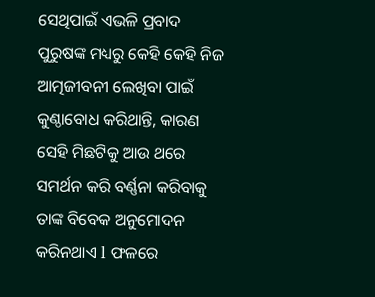ସେଥିପାଇଁ ଏଭଳି ପ୍ରବାଦ ପୁରୁଷଙ୍କ ମଧ୍ୟରୁ କେହି କେହି ନିଜ ଆତ୍ମଜୀବନୀ ଲେଖିବା ପାଇଁ କୁଣ୍ଠାବୋଧ କରିଥାନ୍ତି, କାରଣ ସେହି ମିଛଟିକୁ ଆଉ ଥରେ ସମର୍ଥନ କରି ବର୍ଣ୍ଣନା କରିବାକୁ ତାଙ୍କ ବିବେକ ଅନୁମୋଦନ କରିନଥାଏ l ଫଳରେ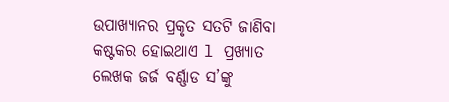ଉପାଖ୍ୟାନର ପ୍ରକୃତ ସତଟି ଜାଣିବା କଷ୍ଟକର ହୋଇଥାଏ l ପ୍ରଖ୍ୟାତ ଲେଖକ ଜର୍ଜ ବର୍ଣ୍ଣାଡ ସ’ଙ୍କୁ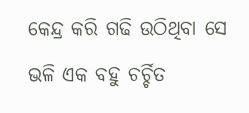କେନ୍ଦ୍ର କରି ଗଢି ଉଠିଥିବା ସେ ଭଳି ଏକ ବହୁ ଚର୍ଚ୍ଚିତ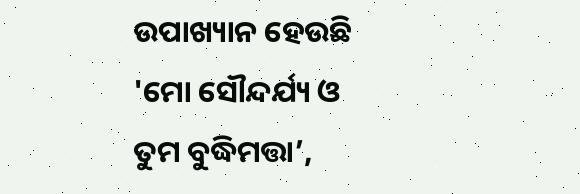ଉପାଖ୍ୟାନ ହେଉଛି 'ମୋ ସୌନ୍ଦର୍ଯ୍ୟ ଓ ତୁମ ବୁଦ୍ଧିମତ୍ତା’,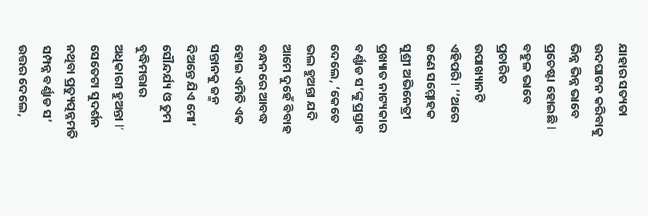ଯାହାର ସତ୍ୟତା ଉଦଘାଟନ କରିବାକୁ ଭିନ୍ନ ଭିନ୍ନ ଭାବେ ପ୍ରଚେଷ୍ଟା ହୋଇଛି l
ବହୁଳ ଭାବେ ପ୍ରଚାରିତ ଉପାଖ୍ୟାନଟି ଏହିପରି l ‘’ଥରେ ଜଣେ ସମ୍ମୋହକ ସୁଶ୍ରୀ ଅଭିନେତ୍ରୀ ପ୍ରଖ୍ୟାତ ନାଟ୍ୟକାର ବର୍ଣ୍ଣାଡ ସ’ଙ୍କୁ ପ୍ରସ୍ତାବ ଦେଲେ, ‘କେତେ ଭଲ ହୁଅନ୍ତା ଯଦି ଆମେ ଦୁହେଁ ବିବାହ ବନ୍ଧନରେ ଆବଦ୍ଧ ହୋଇ ଏମିତି ଏକ ସନ୍ତାନକୁ ଜନ୍ମ ଦିଅନ୍ତେ ଯିଏ ମୋ’ ସୌନ୍ଦର୍ଯ୍ୟ ଓ ତୁମ ବୁଦ୍ଧିମତ୍ତାର ଅଧିକାରୀ ହୁଅନ୍ତା l’ ସେତେଟା ସୁଦର୍ଶନ ନଥିବା ପ୍ରତ୍ୟୁତ୍ପନ୍ନମତି ସମ୍ପନ୍ନ ବର୍ଣ୍ଣାଡ ସ’ ଉତ୍ତର ଦେଲେ,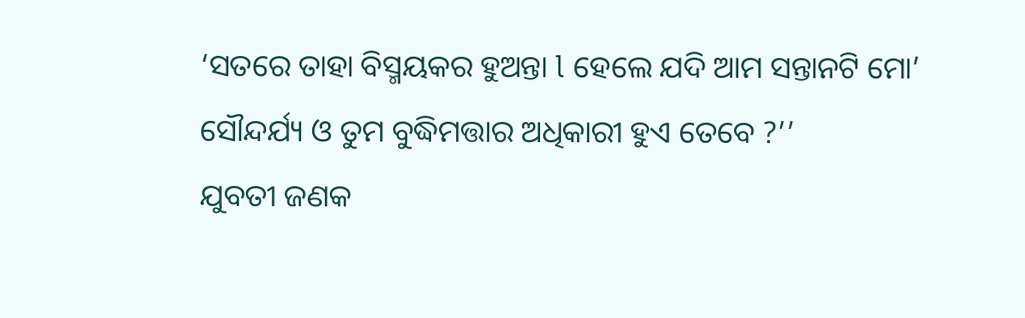‘ସତରେ ତାହା ବିସ୍ମୟକର ହୁଅନ୍ତା l ହେଲେ ଯଦି ଆମ ସନ୍ତାନଟି ମୋ’ ସୌନ୍ଦର୍ଯ୍ୟ ଓ ତୁମ ବୁଦ୍ଧିମତ୍ତାର ଅଧିକାରୀ ହୁଏ ତେବେ ?’’
ଯୁବତୀ ଜଣକ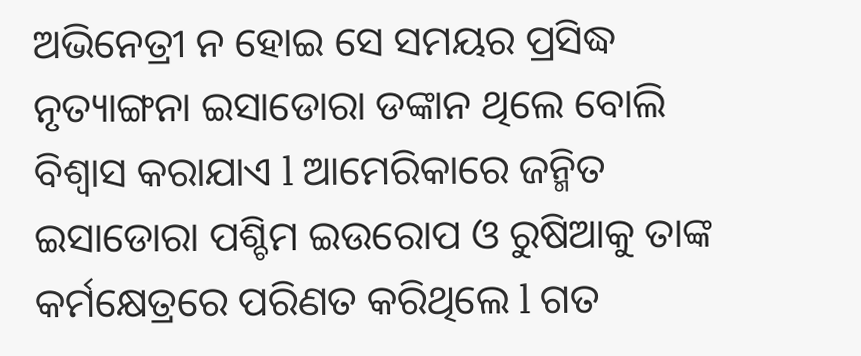ଅଭିନେତ୍ରୀ ନ ହୋଇ ସେ ସମୟର ପ୍ରସିଦ୍ଧ ନୃତ୍ୟାଙ୍ଗନା ଇସାଡୋରା ଡଙ୍କାନ ଥିଲେ ବୋଲି ବିଶ୍ଵାସ କରାଯାଏ l ଆମେରିକାରେ ଜନ୍ମିତ ଇସାଡୋରା ପଶ୍ଚିମ ଇଉରୋପ ଓ ରୁଷିଆକୁ ତାଙ୍କ କର୍ମକ୍ଷେତ୍ରରେ ପରିଣତ କରିଥିଲେ l ଗତ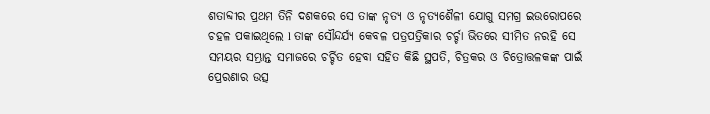ଶତାବ୍ଦୀର ପ୍ରଥମ ତିନି ଦଶକରେ ସେ ତାଙ୍କ ନୃତ୍ୟ ଓ ନୃତ୍ୟଶୈଳୀ ଯୋଗୁ ସମଗ୍ର ଇଉରୋପରେ ଚହଳ ପକାଇଥିଲେ l ତାଙ୍କ ସୌନ୍ଦର୍ଯ୍ୟ କେବଳ ପତ୍ରପତ୍ରିକାର ଚର୍ଚ୍ଚା ଭିତରେ ସୀମିତ ନରହି ସେ ସମୟର ସମ୍ଭ୍ରାନ୍ତ ସମାଜରେ ଚର୍ଚ୍ଚିତ ହେବା ସହିତ କିଛି ସ୍ଥପତି, ଚିତ୍ରକର ଓ ଚିତ୍ରୋତ୍ତଳକଙ୍କ ପାଇଁ ପ୍ରେରଣାର ଉତ୍ସ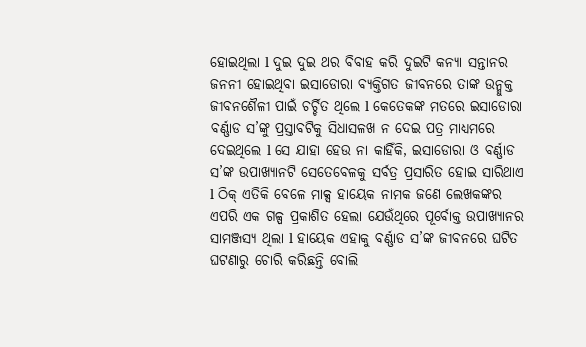ହୋଇଥିଲା l ଦୁଇ ଦୁଇ ଥର ବିବାହ କରି ଦୁଇଟି କନ୍ୟା ସନ୍ତାନର ଜନନୀ ହୋଇଥିବା ଇସାଡୋରା ବ୍ୟକ୍ତିଗତ ଜୀବନରେ ତାଙ୍କ ଉନ୍ମୁକ୍ତ ଜୀବନଶୈଳୀ ପାଇଁ ଚର୍ଚ୍ଚିତ ଥିଲେ l କେତେକଙ୍କ ମତରେ ଇସାଡୋରା ବର୍ଣ୍ଣାଡ ସ’ଙ୍କୁ ପ୍ରସ୍ତାବଟିକୁ ସିଧାସଳଖ ନ ଦେଇ ପତ୍ର ମାଧ୍ୟମରେ ଦେଇଥିଲେ l ସେ ଯାହା ହେଉ ନା କାହିଁକି, ଇସାଡୋରା ଓ ବର୍ଣ୍ଣାଡ ସ’ଙ୍କ ଉପାଖ୍ୟାନଟି ସେତେବେଳକୁ ସର୍ବତ୍ର ପ୍ରସାରିତ ହୋଇ ସାରିଥାଏ l ଠିକ୍ ଏତିକି ବେଳେ ମାକ୍ସ ହାୟେକ ନାମକ ଜଣେ ଲେଖକଙ୍କର ଏପରି ଏକ ଗଳ୍ପ ପ୍ରକାଶିତ ହେଲା ଯେଉଁଥିରେ ପୂର୍ବୋକ୍ତ ଉପାଖ୍ୟାନର ସାମଞ୍ଜସ୍ୟ ଥିଲା l ହାୟେକ ଏହାକୁ ବର୍ଣ୍ଣାଡ ସ’ଙ୍କ ଜୀବନରେ ଘଟିତ ଘଟଣାରୁ ଚୋରି କରିଛନ୍ତି ବୋଲି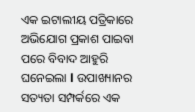ଏକ ଇଟାଲୀୟ ପତ୍ରିକାରେ ଅଭିଯୋଗ ପ୍ରକାଶ ପାଇବା ପରେ ବିବାଦ ଆହୁରି ଘନେଇଲା l ଉପାଖ୍ୟାନର ସତ୍ୟତା ସମ୍ପର୍କରେ ଏକ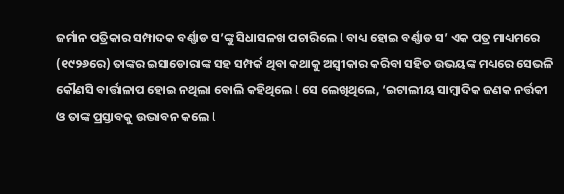ଜର୍ମାନ ପତ୍ରିକାର ସମ୍ପାଦକ ବର୍ଣ୍ଣାଡ ସ’ଙ୍କୁ ସିଧାସଳଖ ପଚାରିଲେ l ବାଧ୍ୟ ହୋଇ ବର୍ଣ୍ଣାଡ ସ’ ଏକ ପତ୍ର ମାଧ୍ୟମରେ (୧୯୨୬ରେ) ତାଙ୍କର ଇସାଡୋରାଙ୍କ ସହ ସମ୍ପର୍କ ଥିବା କଥାକୁ ଅସ୍ଵୀକାର କରିବା ସହିତ ଉଭୟଙ୍କ ମଧ୍ୟରେ ସେଭଳି କୌଣସି ବାର୍ତ୍ତାଳାପ ହୋଇ ନଥିଲା ବୋଲି କହିଥିଲେ l ସେ ଲେଖିଥିଲେ, ‘ଇଟାଲୀୟ ସାମ୍ଵାଦିକ ଜଣକ ନର୍ତ୍ତକୀ ଓ ତାଙ୍କ ପ୍ରସ୍ତାବକୁ ଉଦ୍ଭାବନ କଲେ l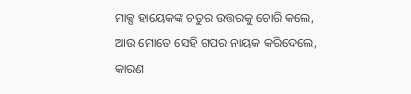ମାକ୍ସ ହାୟେକଙ୍କ ଚତୁର ଉତ୍ତରକୁ ଚୋରି କଲେ, ଆଉ ମୋତେ ସେହି ଗପର ନାୟକ କରିଦେଲେ, କାରଣ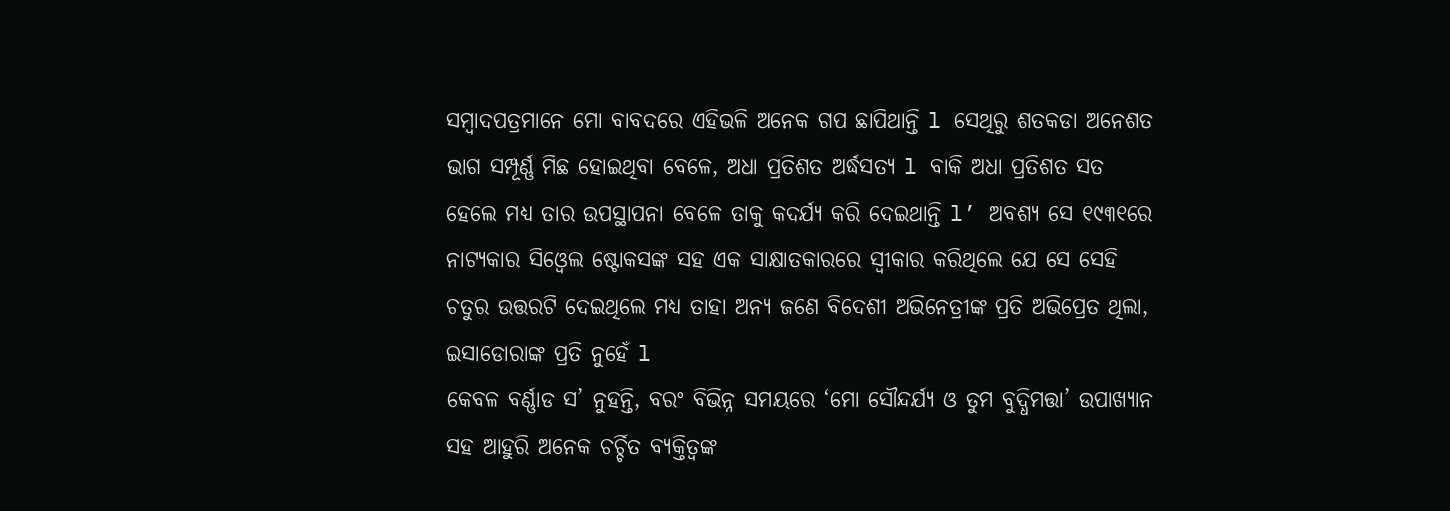ସମ୍ଵାଦପତ୍ରମାନେ ମୋ ବାବଦରେ ଏହିଭଳି ଅନେକ ଗପ ଛାପିଥାନ୍ତି l ସେଥିରୁ ଶତକଡା ଅନେଶତ ଭାଗ ସମ୍ପୂର୍ଣ୍ଣ ମିଛ ହୋଇଥିବା ବେଳେ, ଅଧା ପ୍ରତିଶତ ଅର୍ଦ୍ଧସତ୍ୟ l ବାକି ଅଧା ପ୍ରତିଶତ ସତ ହେଲେ ମଧ୍ୟ ତାର ଉପସ୍ଥାପନା ବେଳେ ତାକୁ କଦର୍ଯ୍ୟ କରି ଦେଇଥାନ୍ତି l’ ଅବଶ୍ୟ ସେ ୧୯୩୧ରେ ନାଟ୍ୟକାର ସିଓ୍ଵେଲ ଷ୍ଟୋକସଙ୍କ ସହ ଏକ ସାକ୍ଷାତକାରରେ ସ୍ଵୀକାର କରିଥିଲେ ଯେ ସେ ସେହି ଚତୁର ଉତ୍ତରଟି ଦେଇଥିଲେ ମଧ୍ୟ ତାହା ଅନ୍ୟ ଜଣେ ବିଦେଶୀ ଅଭିନେତ୍ରୀଙ୍କ ପ୍ରତି ଅଭିପ୍ରେତ ଥିଲା, ଇସାଡୋରାଙ୍କ ପ୍ରତି ନୁହେଁ l
କେବଳ ବର୍ଣ୍ଣାଡ ସ’ ନୁହନ୍ତି, ବରଂ ବିଭିନ୍ନ ସମୟରେ ‘ମୋ ସୌନ୍ଦର୍ଯ୍ୟ ଓ ତୁମ ବୁଦ୍ଧିମତ୍ତା’ ଉପାଖ୍ୟାନ ସହ ଆହୁରି ଅନେକ ଚର୍ଚ୍ଚିତ ବ୍ୟକ୍ତିତ୍ଵଙ୍କ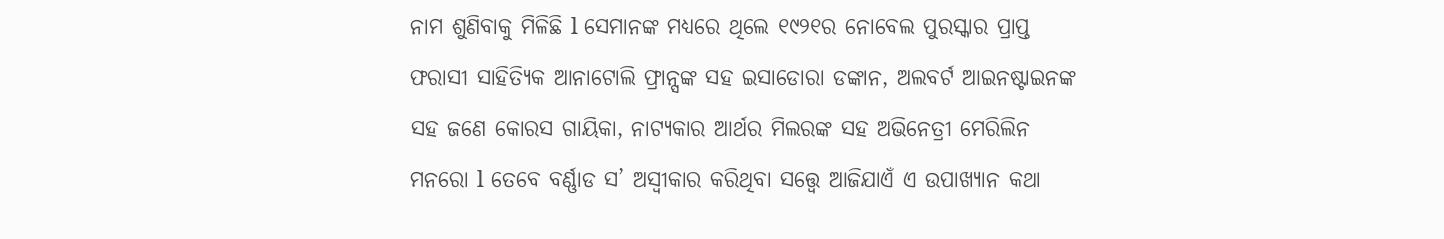ନାମ ଶୁଣିବାକୁ ମିଳିଛି l ସେମାନଙ୍କ ମଧ୍ୟରେ ଥିଲେ ୧୯୨୧ର ନୋବେଲ ପୁରସ୍କାର ପ୍ରାପ୍ତ ଫରାସୀ ସାହିତ୍ୟିକ ଆନାଟୋଲି ଫ୍ରାନ୍ସଙ୍କ ସହ ଇସାଡୋରା ଡଙ୍କାନ, ଅଲବର୍ଟ ଆଇନଷ୍ଟାଇନଙ୍କ ସହ ଜଣେ କୋରସ ଗାୟିକା, ନାଟ୍ୟକାର ଆର୍ଥର ମିଲରଙ୍କ ସହ ଅଭିନେତ୍ରୀ ମେରିଲିନ ମନରୋ l ତେବେ ବର୍ଣ୍ଣାଡ ସ’ ଅସ୍ଵୀକାର କରିଥିବା ସତ୍ତ୍ଵେ ଆଜିଯାଏଁ ଏ ଉପାଖ୍ୟାନ କଥା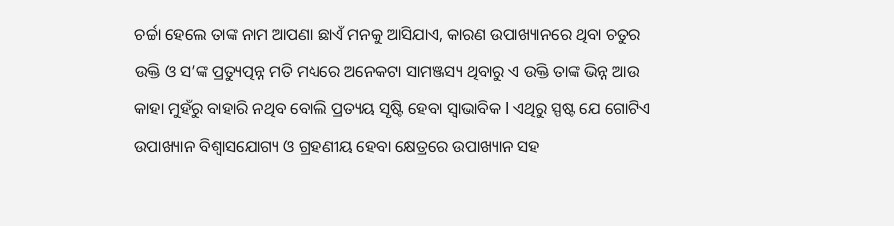ଚର୍ଚ୍ଚା ହେଲେ ତାଙ୍କ ନାମ ଆପଣା ଛାଏଁ ମନକୁ ଆସିଯାଏ, କାରଣ ଉପାଖ୍ୟାନରେ ଥିବା ଚତୁର ଉକ୍ତି ଓ ସ’ଙ୍କ ପ୍ରତ୍ୟୁତ୍ପନ୍ନ ମତି ମଧ୍ୟରେ ଅନେକଟା ସାମଞ୍ଜସ୍ୟ ଥିବାରୁ ଏ ଉକ୍ତି ତାଙ୍କ ଭିନ୍ନ ଆଉ କାହା ମୁହଁରୁ ବାହାରି ନଥିବ ବୋଲି ପ୍ରତ୍ୟୟ ସୃଷ୍ଟି ହେବା ସ୍ଵାଭାବିକ l ଏଥିରୁ ସ୍ପଷ୍ଟ ଯେ ଗୋଟିଏ ଉପାଖ୍ୟାନ ବିଶ୍ଵାସଯୋଗ୍ୟ ଓ ଗ୍ରହଣୀୟ ହେବା କ୍ଷେତ୍ରରେ ଉପାଖ୍ୟାନ ସହ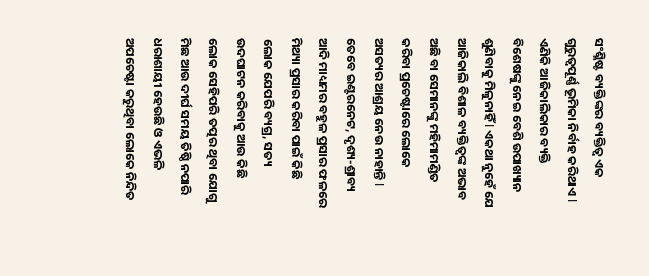ସଂଶ୍ଳିଷ୍ଟ ବ୍ୟକ୍ତିଙ୍କର ବ୍ୟକ୍ତିତ୍ଵ ଏକ ଗୁରୁତ୍ଵପୂର୍ଣ୍ଣ ଭୂମିକା ନିର୍ବାହ କରିଥାଏ l
ଏଣିକି ଆଜିକାଲିକାର ବ୍ୟକ୍ତି ବିଶେଷଙ୍କୁ ନେଇ ବେଶି ଉପାଖ୍ୟାନ ଶୁଣିବାକୁ ମିଳୁନାହିଁ l ଏକଥା ନୁହେଁ ଯେ ଆଜିକାଲି ବିଶାଳ ବ୍ୟକ୍ତିତ୍ଵଙ୍କ ଅଭାବ ଅଛି ବା ସେମାନଙ୍କୁ ମହିମାମଣ୍ଡିତ କରିବା ପ୍ରଚେଷ୍ଟାରେ ଲୋକେ ଅସତ୍ୟର ଆଶ୍ରୟ ନେଉ ନାହାନ୍ତି l ତେବେ ଇଣ୍ଟରନେଟ, ଦୃଶ୍ୟ-ଶ୍ରାବ୍ୟ ଆଦି ମାଧ୍ୟମର ବହୁଳ ପ୍ରସାର ଫଳରେ ମିଥ୍ୟା ପ୍ରସାର କରିବା ପାଇଁ କିଛି ଲୋକ ଯେପରି ବ୍ୟଗ୍ର, ସତ୍ୟ ଉଦଘାଟନ କରିବାକୁ ଆଉ କିଛି ଲୋକ ସେହିପରି ତତ୍ପର ଥିବା ଯୋଗୁ ମିଛ ଆଉ ଦୀର୍ଘ ସମୟ ତିଷ୍ଠି ନପାରି ଧରାଶାୟୀ ହେଉଛି ଓ ଏଭଳି ଅପଚେଷ୍ଟା କରୁଥିବା ଲୋକେ ନିନ୍ଦିତ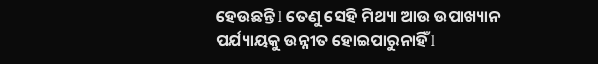ହେଉଛନ୍ତି l ତେଣୁ ସେହି ମିଥ୍ୟା ଆଉ ଉପାଖ୍ୟାନ ପର୍ଯ୍ୟାୟକୁ ଉନ୍ନୀତ ହୋଇପାରୁନାହିଁ l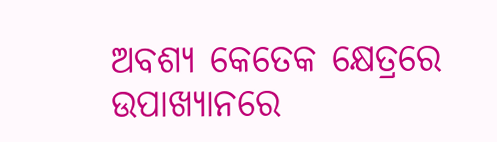ଅବଶ୍ୟ କେତେକ କ୍ଷେତ୍ରରେ ଉପାଖ୍ୟାନରେ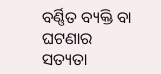ବର୍ଣ୍ଣିତ ବ୍ୟକ୍ତି ବା ଘଟଣାର ସତ୍ୟତା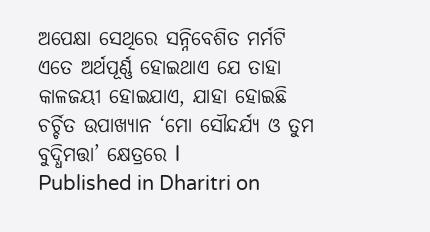ଅପେକ୍ଷା ସେଥିରେ ସନ୍ନିବେଶିତ ମର୍ମଟି ଏତେ ଅର୍ଥପୂର୍ଣ୍ଣ ହୋଇଥାଏ ଯେ ତାହା କାଳଜୟୀ ହୋଇଯାଏ, ଯାହା ହୋଇଛି ଚର୍ଚ୍ଚିତ ଉପାଖ୍ୟାନ ‘ମୋ ସୌନ୍ଦର୍ଯ୍ୟ ଓ ତୁମ ବୁଦ୍ଧିମତ୍ତା’ କ୍ଷେତ୍ରରେ l
Published in Dharitri on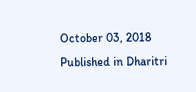October 03, 2018
Published in Dharitri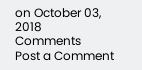on October 03, 2018
Comments
Post a Comment